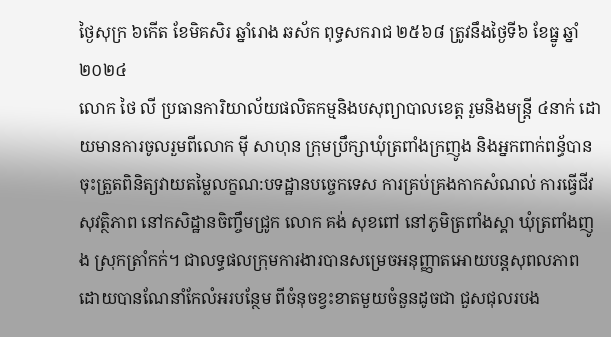ថ្ងៃសុក្រ ៦កើត ខែមិគសិរ ឆ្នាំរោង ឆស័ក ពុទ្ធសករាជ ២៥៦៨ ត្រូវនឹងថ្ងៃទី៦ ខែធ្នូ ឆ្នាំ២០២៤
លោក ថៃ លី ប្រធានការិយាល័យផលិតកម្មនិងបសុព្យាបាលខេត្ត រួមនិងមន្រ្តី ៤នាក់ ដោយមានការចូលរួមពីលោក មុី សាហុន ក្រុមប្រឹក្សាឃុំត្រពាំងក្រញូង និងអ្នកពាក់ពន្ធ័បានចុះត្រួតពិនិត្យវាយតម្លៃលក្ខណ:បទដ្ឋានបច្ចេកទេស ការគ្រប់គ្រងកាកសំណល់ ការធ្វេីជីវសុវត្ថិភាព នៅកសិដ្ឋានចិញ្ចឹមជ្រូក លោក គង់ សុខពៅ នៅភូមិត្រពាំងស្គា ឃុំត្រពាំងញូង ស្រុកត្រាំកក់។ ជាលទ្ធផលក្រុមការងារបានសម្រេចអនុញ្ញាតអោយបន្តសុពលភាព ដោយបានណែនាំកែលំអរបន្ថែម ពីចំនុចខ្វះខាតមួយចំនួនដូចជា ជួសជុលរបង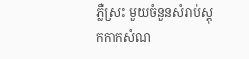ភ្លឺស្រះ មួយចំនួនសំរាប់ស្តុកកាកសំណ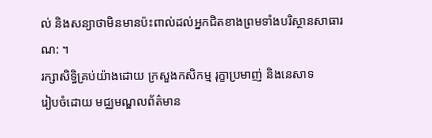ល់ និងសន្យាថាមិនមានប៉ះពាល់ដល់អ្នកជិតខាងព្រមទាំងបរិស្ថានសាធារណ: ។
រក្សាសិទិ្ធគ្រប់យ៉ាងដោយ ក្រសួងកសិកម្ម រុក្ខាប្រមាញ់ និងនេសាទ
រៀបចំដោយ មជ្ឈមណ្ឌលព័ត៌មាន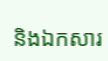និងឯកសារ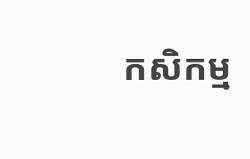កសិកម្ម